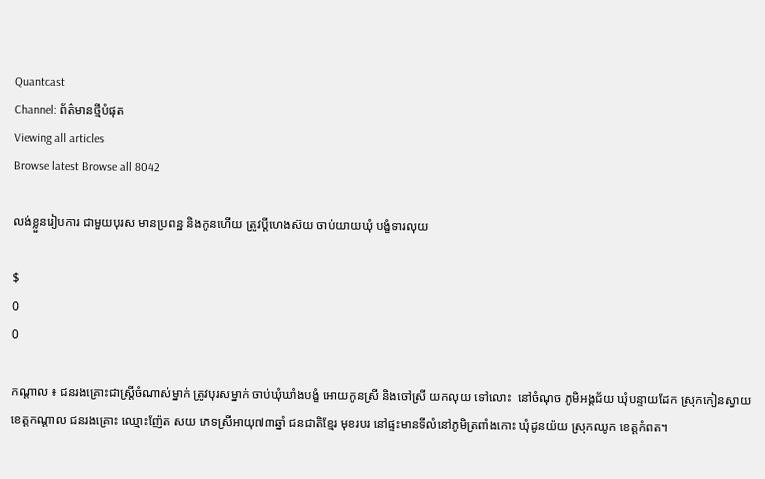Quantcast
Channel: ព័ត៌មានថ្មីបំផុត
Viewing all articles
Browse latest Browse all 8042

លង់ខ្លួនរៀបការ ជាមួយបុរស មានប្រពន្ឋ និងកូនហើយ ត្រូវប្តីហេងស៊យ ចាប់យាយឃុំ បង្ខំទារលុយ

$
0
0

កណ្តាល ៖ ជនរងគ្រោះជាស្ត្រីចំណាស់ម្នាក់ ត្រូវបុរសម្នាក់ ចាប់ឃុំឃាំងបង្ខំ អោយកូនស្រី និងចៅស្រី យកលុយ ទៅលោះ  នៅចំណុច ភូមិអង្គជ័យ ឃុំបន្ទាយដែក ស្រុកកៀនស្វាយ ខេត្តកណ្តាល ជនរងគ្រោះ ឈ្មោះញ៉ែត សយ ភេទស្រីអាយុ៧៣ឆ្នាំ ជនជាតិខ្មែរ មុខរបរ នៅផ្ទះមានទីលំនៅភូមិត្រពាំងកោះ ឃុំដូនយ៉យ ស្រុកឈូក ខេត្តកំពត។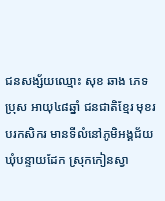ជនសង្ស័យឈ្មោះ សុខ ឆាង ភេទប្រុស អាយុ៤៨ឆ្នាំ ជនជាតិខ្មែរ មុខរបរកសិករ មានទីលំនៅភូមិអង្គជ័យ ឃុំបន្ទាយដែក ស្រុកកៀនស្វា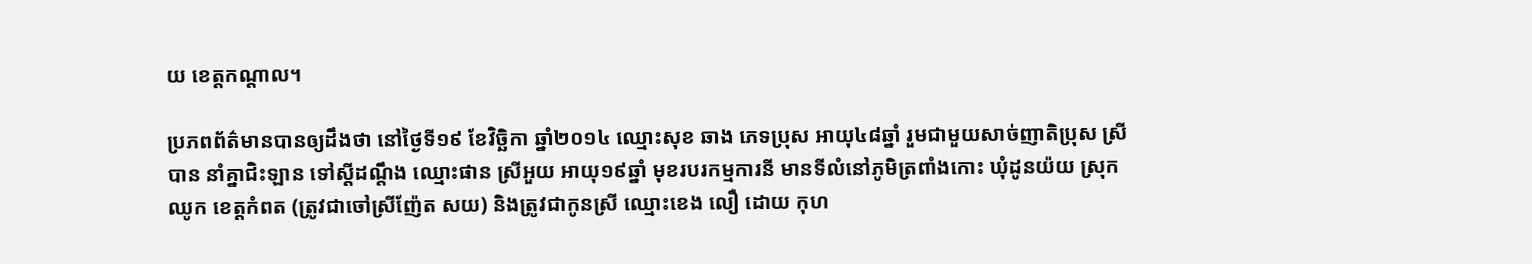យ ខេត្តកណ្តាល។

ប្រភពព័ត៌មានបានឲ្យដឹងថា នៅថ្ងៃទី១៩ ខែវិច្ឆិកា ឆ្នាំ២០១៤ ឈ្មោះសុខ ឆាង ភេទប្រុស អាយុ៤៨ឆ្នាំ រួមជាមួយសាច់ញាតិប្រុស ស្រីបាន នាំគ្នាជិះឡាន ទៅស្តីដណ្តឹង ឈ្មោះផាន ស្រីអួយ អាយុ១៩ឆ្នាំ មុខរបរកម្មការនី មានទីលំនៅភូមិត្រពាំងកោះ ឃុំដូនយ៉យ ស្រុកឈូក ខេត្តកំពត (ត្រូវជាចៅស្រីញ៉ែត សយ) និងត្រូវជាកូនស្រី ឈ្មោះខេង លឿ ដោយ កុហ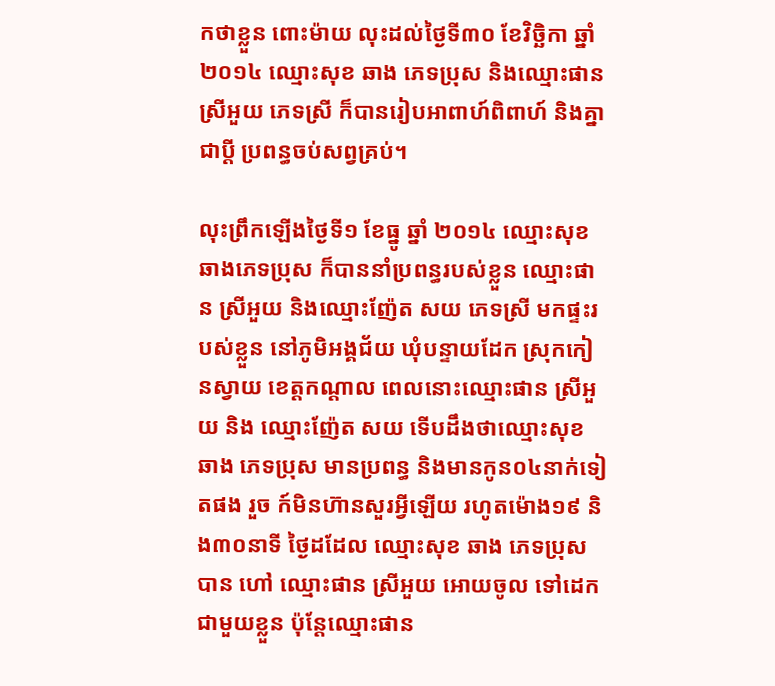កថាខ្លួន ពោះម៉ាយ លុះដល់ថ្ងៃទី៣០ ខែវិច្ឆិកា ឆ្នាំ២០១៤ ឈ្មោះសុខ ឆាង ភេទប្រុស និងឈ្មោះផាន ស្រីអួយ ភេទស្រី ក៏បានរៀបអាពាហ៍ពិពាហ៍ និងគ្នាជាប្តី ប្រពន្ធចប់សព្វគ្រប់។

លុះព្រឹកឡើងថ្ងៃទី១ ខែធ្នូ ឆ្នាំ ២០១៤ ឈ្មោះសុខ ឆាងភេទប្រុស ក៏បាននាំប្រពន្ធរបស់ខ្លួន ឈ្មោះផាន ស្រីអួយ និងឈ្មោះញ៉ែត សយ ភេទស្រី មកផ្ទះរបស់ខ្លួន នៅភូមិអង្គជ័យ ឃុំបន្ទាយដែក ស្រុកកៀនស្វាយ ខេត្តកណ្តាល ពេលនោះឈ្មោះផាន ស្រីអួយ និង ឈ្មោះញ៉ែត សយ ទើបដឹងថាឈ្មោះសុខ ឆាង ភេទប្រុស មានប្រពន្ធ និងមានកូន០៤នាក់ទៀតផង រួច ក៍មិនហ៊ានសួរអ្វីឡើយ រហូតម៉ោង១៩ និង៣០នាទី ថ្ងៃដដែល ឈ្មោះសុខ ឆាង ភេទប្រុសបាន ហៅ ឈ្មោះផាន ស្រីអួយ អោយចូល ទៅដេកជាមួយខ្លួន ប៉ុន្តែឈ្មោះផាន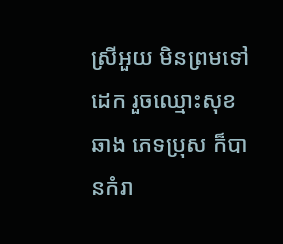ស្រីអួយ មិនព្រមទៅដេក រួចឈ្មោះសុខ ឆាង ភេទប្រុស ក៏បានកំរា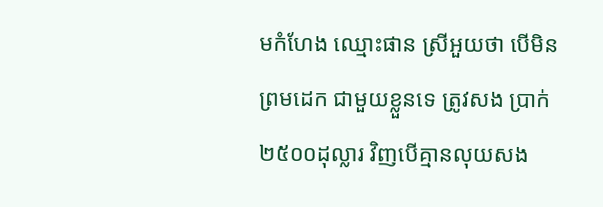មកំហែង ឈ្មោះផាន ស្រីអួយថា បើមិន ព្រមដេក ជាមួយខ្លួនទេ ត្រូវសង ប្រាក់ ២៥០០ដុល្លារ វិញបើគ្មានលុយសង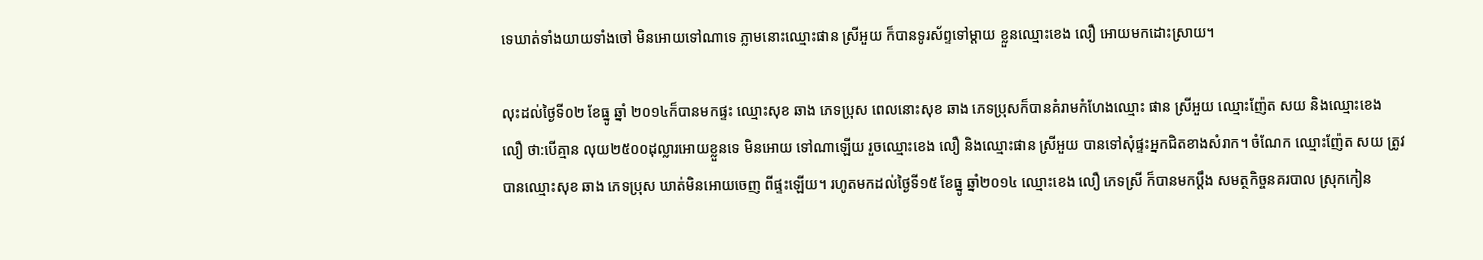ទេឃាត់ទាំងយាយទាំងចៅ មិនអោយទៅណាទេ ភ្លាមនោះឈ្មោះផាន ស្រីអួយ ក៏បានទូរស័ព្ទទៅម្តាយ ខ្លួនឈ្មោះខេង លឿ អោយមកដោះស្រាយ។

លុះដល់ថ្ងៃទី០២ ខែធ្នូ ឆ្នាំ ២០១៤ក៏បានមកផ្ទះ ឈ្មោះសុខ ឆាង ភេទប្រុស ពេលនោះសុខ ឆាង ភេទប្រុសក៏បានគំរាមកំហែងឈ្មោះ ផាន ស្រីអួយ ឈ្មោះញ៉ែត សយ និងឈ្មោះខេង លឿ ថា:បើគ្មាន លុយ២៥០០ដុល្លារអោយខ្លួនទេ មិនអោយ ទៅណាឡើយ រួចឈ្មោះខេង លឿ និងឈ្មោះផាន ស្រីអួយ បានទៅសុំផ្ទះអ្នកជិតខាងសំរាក។ ចំណែក ឈ្មោះញ៉ែត សយ ត្រូវបានឈ្មោះសុខ ឆាង ភេទប្រុស ឃាត់មិនអោយចេញ ពីផ្ទះឡើយ។ រហូតមកដល់ថ្ងៃទី១៥ ខែធ្នូ ឆ្នាំ២០១៤ ឈ្មោះខេង លឿ ភេទស្រី ក៏បានមកប្តឹង សមត្ថកិច្ចនគរបាល ស្រុកកៀន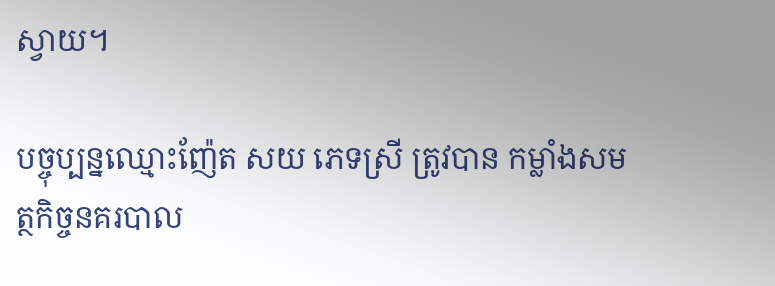ស្វាយ។

បច្ចុប្បន្នឈ្មោះញ៉ែត សយ ភេទស្រី ត្រូវបាន កម្លាំងសមត្ថកិច្ចនគរបាល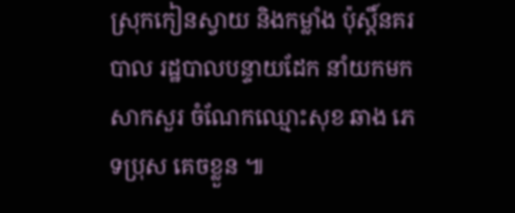ស្រុកកៀនស្វាយ និងកម្លាំង ប៉ុស្តិ៍នគរបាល រដ្ឋបាលបន្ទាយដែក នាំយកមកសាកសួរ ចំណែកឈ្មោះសុខ ឆាង ភេទប្រុស គេចខ្លួន ៕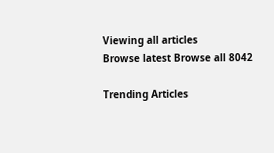Viewing all articles
Browse latest Browse all 8042

Trending Articles